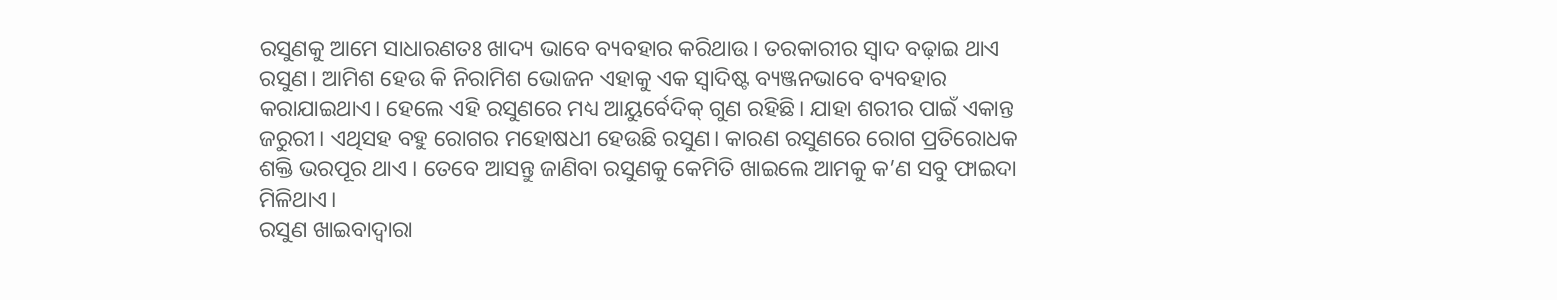ରସୁଣକୁ ଆମେ ସାଧାରଣତଃ ଖାଦ୍ୟ ଭାବେ ବ୍ୟବହାର କରିଥାଉ। ତରକାରୀର ସ୍ୱାଦ ବଢ଼ାଇ ଥାଏ ରସୁଣ। ଆମିଶ ହେଉ କି ନିରାମିଶ ଭୋଜନ ଏହାକୁ ଏକ ସ୍ୱାଦିଷ୍ଟ ବ୍ୟଞ୍ଜନଭାବେ ବ୍ୟବହାର କରାଯାଇଥାଏ। ହେଲେ ଏହି ରସୁଣରେ ମଧ୍ୟ ଆୟୁର୍ବେଦିକ୍ ଗୁଣ ରହିଛି। ଯାହା ଶରୀର ପାଇଁ ଏକାନ୍ତ ଜରୁରୀ। ଏଥିସହ ବହୁ ରୋଗର ମହୋଷଧୀ ହେଉଛି ରସୁଣ। କାରଣ ରସୁଣରେ ରୋଗ ପ୍ରତିରୋଧକ ଶକ୍ତି ଭରପୂର ଥାଏ । ତେବେ ଆସନ୍ତୁ ଜାଣିବା ରସୁଣକୁ କେମିତି ଖାଇଲେ ଆମକୁ କ’ଣ ସବୁ ଫାଇଦା ମିଳିଥାଏ।
ରସୁଣ ଖାଇବାଦ୍ୱାରା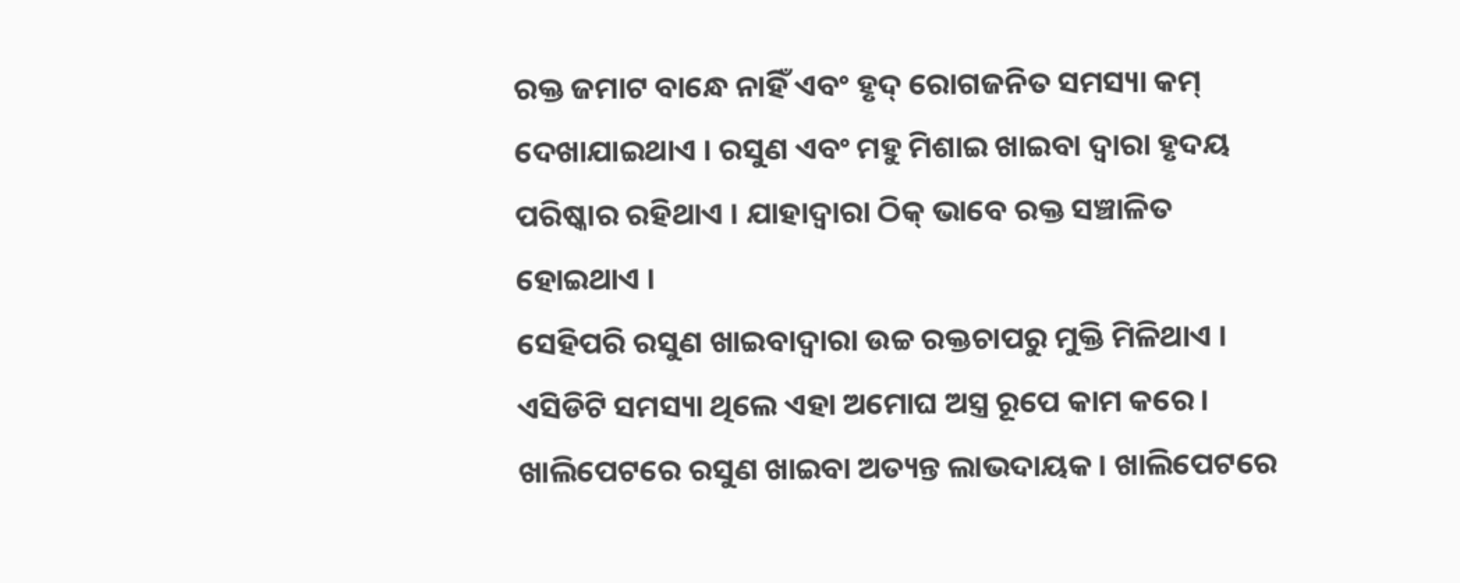ରକ୍ତ ଜମାଟ ବାନ୍ଧେ ନାହିଁ ଏବଂ ହୃଦ୍ ରୋଗଜନିତ ସମସ୍ୟା କମ୍ ଦେଖାଯାଇଥାଏ । ରସୁଣ ଏବଂ ମହୁ ମିଶାଇ ଖାଇବା ଦ୍ୱାରା ହୃଦୟ ପରିଷ୍କାର ରହିଥାଏ । ଯାହାଦ୍ୱାରା ଠିକ୍ ଭାବେ ରକ୍ତ ସଞ୍ଚାଳିତ ହୋଇଥାଏ ।
ସେହିପରି ରସୁଣ ଖାଇବାଦ୍ୱାରା ଉଚ୍ଚ ରକ୍ତଚାପରୁ ମୁକ୍ତି ମିଳିଥାଏ । ଏସିଡିଟି ସମସ୍ୟା ଥିଲେ ଏହା ଅମୋଘ ଅସ୍ତ୍ର ରୂପେ କାମ କରେ । ଖାଲିପେଟରେ ରସୁଣ ଖାଇବା ଅତ୍ୟନ୍ତ ଲାଭଦାୟକ । ଖାଲିପେଟରେ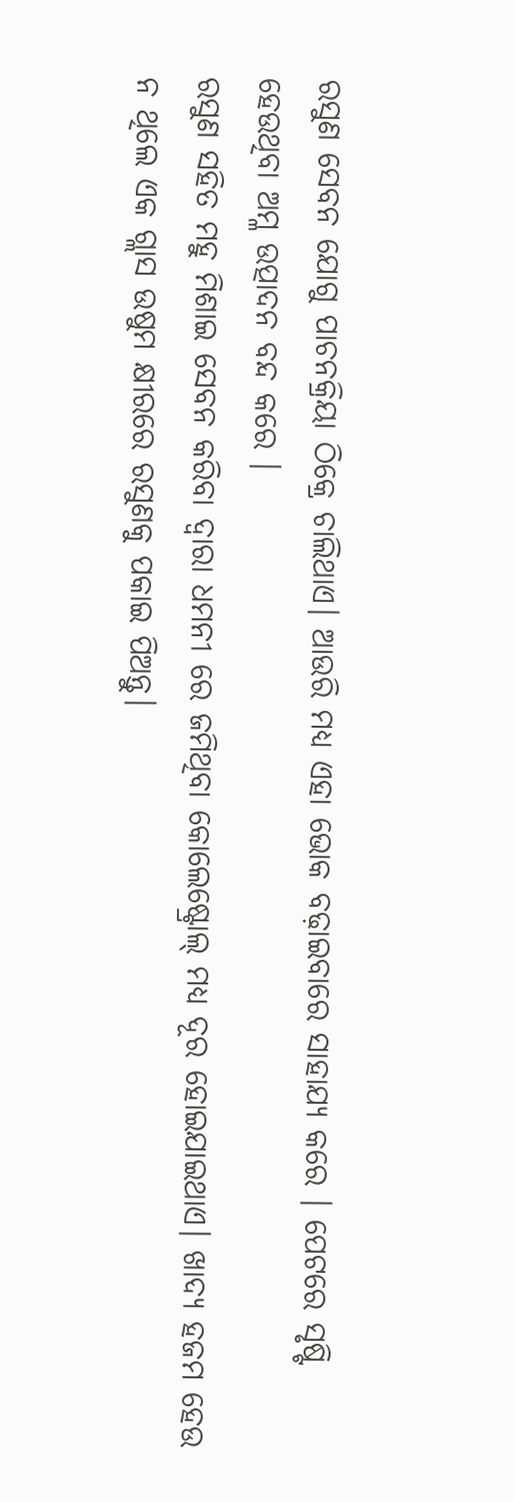ରସୁଣ ସେବନ ଯୋଗୁ ପାଚନକ୍ରିୟା ଠିକ୍ରେ ଚାଲିଥାଏ। ଆଉରି ମଧ୍ୟ ଏହା ଭୋକ ବଢ଼ାଇବାରେ ସାହାଯ୍ୟ କରେ । ପେଟରେ ସୃଷ୍ଟି ହେଉଥିବା ଅମ୍ଳ ଉତ୍ପାଦନ ବନ୍ଦ କରେ ।
ରସୁଣ ସହିତ ମହୁ ମିଶାଇ ସେବନ କରିବା ଦ୍ଵାରା ଧମନୀ ରେ ଜମିଥିବା କୋଲେଷ୍ଟ୍ରୋଲ୍ ମଧ୍ୟ ଦୂର ହୋଇଯାଇଥାଏ। ଖାଦ୍ୟ ହଜମ ହେଉ ନ ଥିଲେ ଏକ ଗ୍ଲାସ ଉଷୁମ କ୍ଷୀରରେ ରସୁଣକୁ ପକାଇ ପିଅନ୍ତୁ।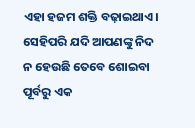ଏହା ହଜମ ଶକ୍ତି ବଢ଼ାଇଥାଏ। ସେହିପରି ଯଦି ଆପଣଙ୍କୁ ନିଦ ନ ହେଉଛି ତେବେ ଶୋଇବା ପୂର୍ବରୁ ଏକ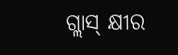ଗ୍ଲାସ୍ କ୍ଷୀର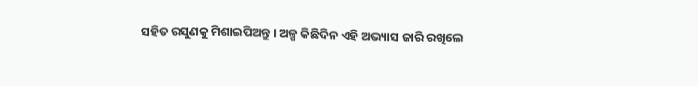ସହିତ ରସୁଣକୁ ମିଶାଇପିଅନ୍ତୁ । ଅଳ୍ପ କିଛିଦିନ ଏହି ଅଭ୍ୟାସ ଜାରି ରଖିଲେ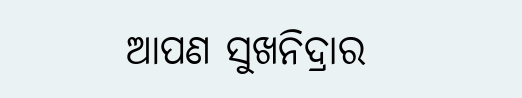ଆପଣ ସୁଖନିଦ୍ରାର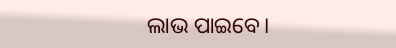ଲାଭ ପାଇବେ।